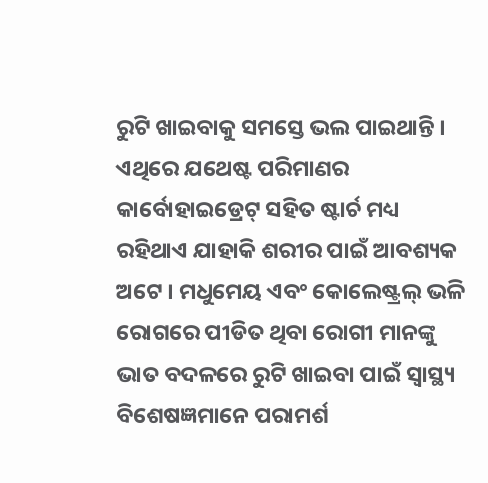ରୁଟି ଖାଇବାକୁ ସମସ୍ତେ ଭଲ ପାଇଥାନ୍ତି । ଏଥିରେ ଯଥେଷ୍ଟ ପରିମାଣର କାର୍ବୋହାଇଡ୍ରେଟ୍ ସହିତ ଷ୍ଟାର୍ଚ ମଧ୍ୟ ରହିଥାଏ ଯାହାକି ଶରୀର ପାଇଁ ଆବଶ୍ୟକ ଅଟେ । ମଧୁମେୟ ଏବଂ କୋଲେଷ୍ଟ୍ରଲ୍ ଭଳି ରୋଗରେ ପୀଡିତ ଥିବା ରୋଗୀ ମାନଙ୍କୁ ଭାତ ବଦଳରେ ରୁଟି ଖାଇବା ପାଇଁ ସ୍ୱାସ୍ଥ୍ୟ ବିଶେଷଜ୍ଞମାନେ ପରାମର୍ଶ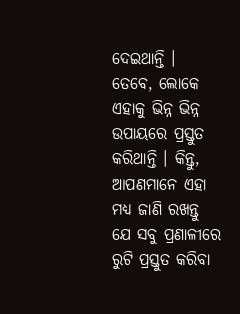ଦେଇଥାନ୍ତି ।
ତେବେ, ଲୋକେ ଏହାକୁ ଭିନ୍ନ ଭିନ୍ନ ଉପାୟରେ ପ୍ରସ୍ତୁତ କରିଥାନ୍ତି । କିନ୍ତୁ, ଆପଣମାନେ ଏହା ମଧ୍ୟ ଜାଣି ରଖନ୍ତୁ ଯେ ସବୁ ପ୍ରଣାଳୀରେ ରୁଟି ପ୍ରସ୍ତୁତ କରିବା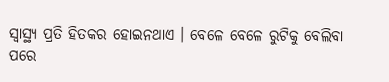ସ୍ୱାସ୍ଥ୍ୟ ପ୍ରତି ହିତକର ହୋଇନଥାଏ । ବେଳେ ବେଳେ ରୁଟିକୁ ବେଲିବା ପରେ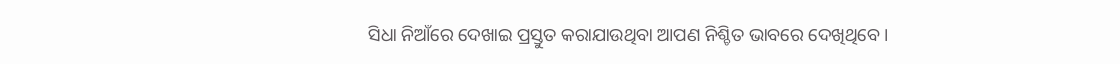ସିଧା ନିଆଁରେ ଦେଖାଇ ପ୍ରସ୍ତୁତ କରାଯାଉଥିବା ଆପଣ ନିଶ୍ଚିତ ଭାବରେ ଦେଖିଥିବେ ।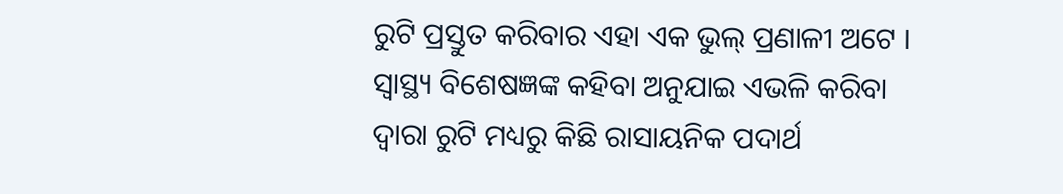ରୁଟି ପ୍ରସ୍ତୁତ କରିବାର ଏହା ଏକ ଭୁଲ୍ ପ୍ରଣାଳୀ ଅଟେ । ସ୍ୱାସ୍ଥ୍ୟ ବିଶେଷଜ୍ଞଙ୍କ କହିବା ଅନୁଯାଇ ଏଭଳି କରିବା ଦ୍ୱାରା ରୁଟି ମଧ୍ୟରୁ କିଛି ରାସାୟନିକ ପଦାର୍ଥ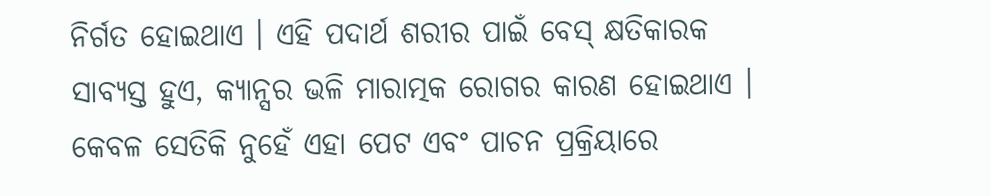ନିର୍ଗତ ହୋଇଥାଏ । ଏହି ପଦାର୍ଥ ଶରୀର ପାଇଁ ବେସ୍ କ୍ଷତିକାରକ ସାବ୍ୟସ୍ତ ହୁଏ, କ୍ୟାନ୍ସର ଭଳି ମାରାତ୍ମକ ରୋଗର କାରଣ ହୋଇଥାଏ । କେବଳ ସେତିକି ନୁହେଁ ଏହା ପେଟ ଏବଂ ପାଚନ ପ୍ରକ୍ରିୟାରେ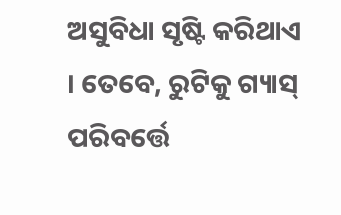ଅସୁବିଧା ସୃଷ୍ଟି କରିଥାଏ । ତେବେ, ରୁଟିକୁ ଗ୍ୟାସ୍ ପରିବର୍ତ୍ତେ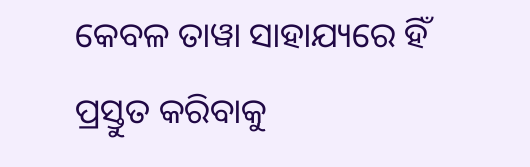କେବଳ ତାୱା ସାହାଯ୍ୟରେ ହିଁ ପ୍ରସ୍ତୁତ କରିବାକୁ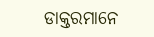ଡାକ୍ତରମାନେ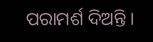ପରାମର୍ଶ ଦିଅନ୍ତି ।